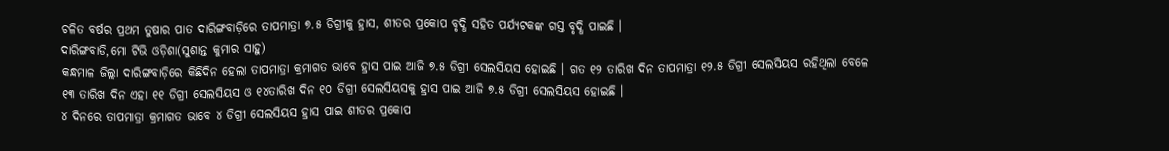ଚଳିତ ବର୍ଷର ପ୍ରଥମ ତୁଷାର ପାତ ଦାରିଙ୍ଗବାଡ଼ିରେ ତାପମାତ୍ରା ୭.୫ ଡିଗ୍ରୀକୁ ହ୍ରାସ, ଶୀତର ପ୍ରକୋପ ବୃଦ୍ଧି ସହିତ ପର୍ଯ୍ୟଟକଙ୍କ ଗସ୍ତ ବୃଦ୍ଧି ପାଇଛି ।
ଦାରିଙ୍ଗବାଡି,ମୋ ଟିଭି ଓଡ଼ିଶା(ସୁଶାନ୍ତ କୁମାର ସାହୁ)
କନ୍ଧମାଳ ଜିଲ୍ଲା ଦାରିଙ୍ଗବାଡ଼ିରେ କିଛିଦିନ ହେଲା ତାପମାତ୍ରା କ୍ରମାଗତ ଭାବେ ହ୍ରାସ ପାଇ ଆଜି ୭.୫ ଡିଗ୍ରୀ ସେଲସିୟସ ହୋଇଛି । ଗତ ୧୨ ତାରିଖ ଦିନ ତାପମାତ୍ରା ୧୨.୫ ଡିଗ୍ରୀ ସେଲସିୟସ ରହିଥିଲା ବେଳେ ୧୩ ତାରିଖ ଦିନ ଏହା ୧୧ ଡିଗ୍ରୀ ସେଲସିୟସ ଓ ୧୪ତାରିଖ ଦିନ ୧୦ ଡିଗ୍ରୀ ସେଲସିୟସକୁ ହ୍ରାସ ପାଇ ଆଜି ୭.୫ ଡିଗ୍ରୀ ସେଲସିୟସ ହୋଇଛି ।
୪ ଦିନରେ ତାପମାତ୍ରା କ୍ରମାଗତ ଭାବେ ୪ ଡିଗ୍ରୀ ସେଲସିୟସ ହ୍ରାସ ପାଇ ଶୀତର ପ୍ରକୋପ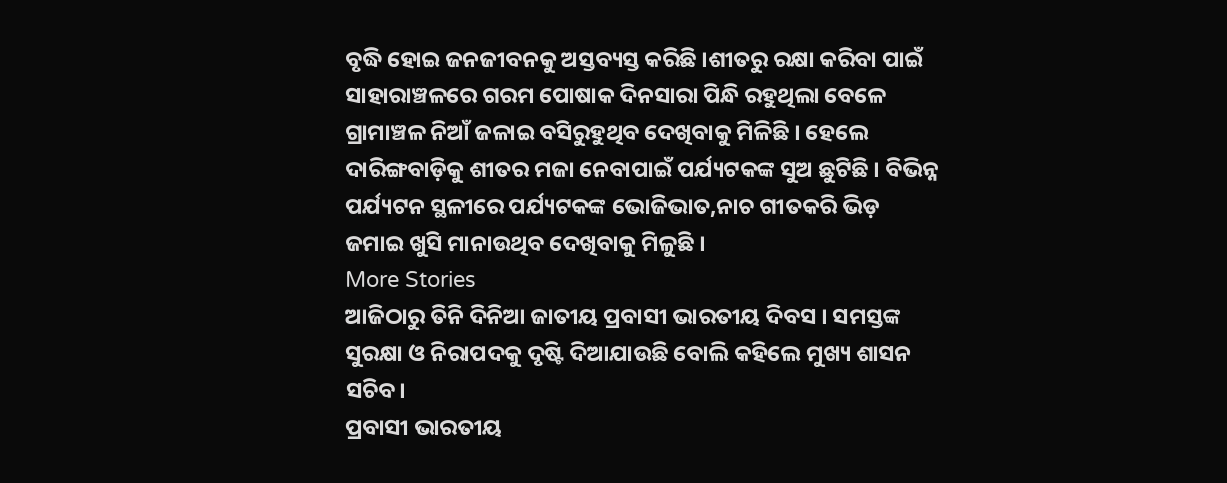ବୃଦ୍ଧି ହୋଇ ଜନଜୀବନକୁ ଅସ୍ତବ୍ୟସ୍ତ କରିଛି ।ଶୀତରୁ ରକ୍ଷା କରିବା ପାଇଁ ସାହାରାଞ୍ଚଳରେ ଗରମ ପୋଷାକ ଦିନସାରା ପିନ୍ଧି ରହୁଥିଲା ବେଳେ ଗ୍ରାମାଞ୍ଚଳ ନିଆଁ ଜଳାଇ ବସିରୁହୁଥିବ ଦେଖିବାକୁ ମିଳିଛି । ହେଲେ ଦାରିଙ୍ଗବାଡ଼ିକୁ ଶୀତର ମଜା ନେବାପାଇଁ ପର୍ଯ୍ୟଟକଙ୍କ ସୁଅ ଛୁଟିଛି । ବିଭିନ୍ନ ପର୍ଯ୍ୟଟନ ସ୍ଥଳୀରେ ପର୍ଯ୍ୟଟକଙ୍କ ଭୋଜିଭାତ,ନାଚ ଗୀତକରି ଭିଡ଼ ଜମାଇ ଖୁସି ମାନାଉଥିବ ଦେଖିବାକୁ ମିଳୁଛି ।
More Stories
ଆଜିଠାରୁ ତିନି ଦିନିଆ ଜାତୀୟ ପ୍ରବାସୀ ଭାରତୀୟ ଦିବସ । ସମସ୍ତଙ୍କ ସୁରକ୍ଷା ଓ ନିରାପଦକୁ ଦୃଷ୍ଟି ଦିଆଯାଉଛି ବୋଲି କହିଲେ ମୁଖ୍ୟ ଶାସନ ସଚିବ।
ପ୍ରବାସୀ ଭାରତୀୟ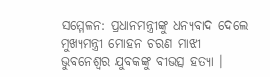ସମ୍ମେଳନ: ପ୍ରଧାନମନ୍ତ୍ରୀଙ୍କୁ ଧନ୍ୟବାଦ ଦେଲେ ମୁଖ୍ୟମନ୍ତ୍ରୀ ମୋହନ ଚରଣ ମାଝୀ
ଭୁବନେଶ୍ୱର ଯୁବକଙ୍କୁ ବୀଭତ୍ସ ହତ୍ୟା ।